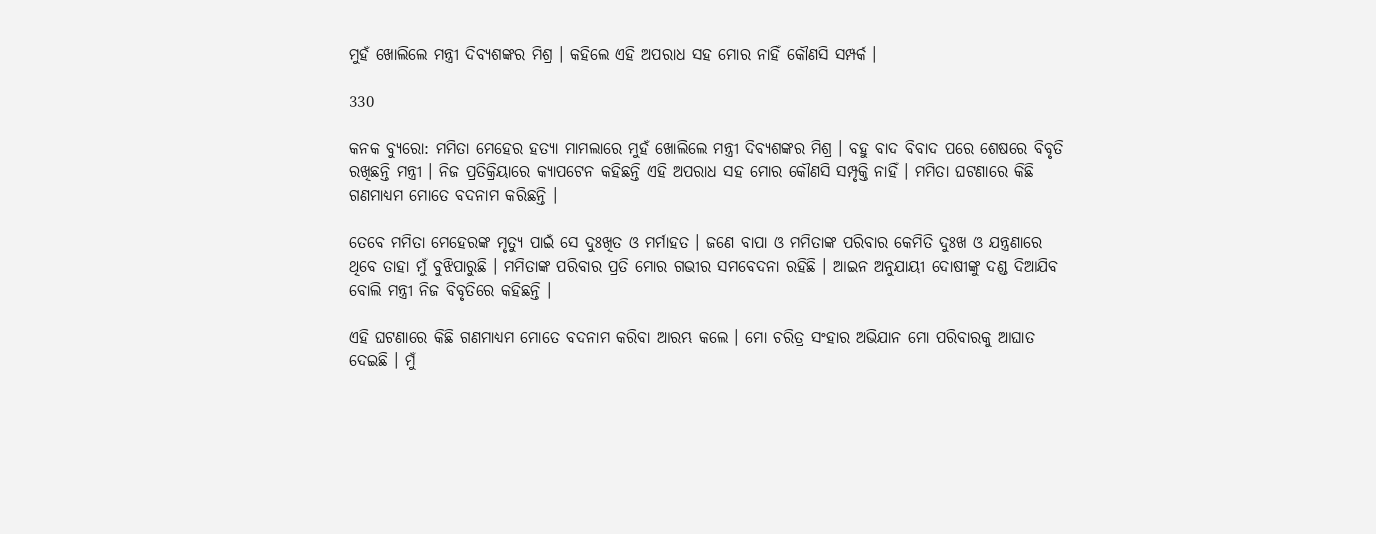ମୁହଁ ଖୋଲିଲେ ମନ୍ତ୍ରୀ ଦିବ୍ୟଶଙ୍କର ମିଶ୍ର । କହିଲେ ଏହି ଅପରାଧ ସହ ମୋର ନାହିଁ କୌଣସି ସମ୍ପର୍କ ।

330

କନକ ବ୍ୟୁରୋ: ମମିତା ମେହେର ହତ୍ୟା ମାମଲାରେ ମୁହଁ ଖୋଲିଲେ ମନ୍ତ୍ରୀ ଦିବ୍ୟଶଙ୍କର ମିଶ୍ର । ବହୁ ବାଦ ବିବାଦ ପରେ ଶେଷରେ ବିବୃତି ରଖିଛନ୍ତି ମନ୍ତ୍ରୀ । ନିଜ ପ୍ରତିକ୍ରିୟାରେ କ୍ୟାପଟେନ କହିଛନ୍ତି ଏହି ଅପରାଧ ସହ ମୋର କୌଣସି ସମ୍ପୃକ୍ତି ନାହିଁ । ମମିତା ଘଟଣାରେ କିଛି ଗଣମାଧ୍ୟମ ମୋତେ ବଦନାମ କରିଛନ୍ତି ।

ତେବେ ମମିତା ମେହେରଙ୍କ ମୃତ୍ୟୁ ପାଇଁ ସେ ଦୁଃଖିତ ଓ ମର୍ମାହତ । ଜଣେ ବାପା ଓ ମମିତାଙ୍କ ପରିବାର କେମିତି ଦୁଃଖ ଓ ଯନ୍ତ୍ରଣାରେ ଥିବେ ତାହା ମୁଁ ବୁଝିପାରୁଛି । ମମିତାଙ୍କ ପରିବାର ପ୍ରତି ମୋର ଗଭୀର ସମବେଦନା ରହିଛି । ଆଇନ ଅନୁଯାୟୀ ଦୋଷୀଙ୍କୁ ଦଣ୍ଡ ଦିଆଯିବ ବୋଲି ମନ୍ତ୍ରୀ ନିଜ ବିବୃତିରେ କହିଛନ୍ତି ।

ଏହି ଘଟଣାରେ କିଛି ଗଣମାଧ୍ୟମ ମୋତେ ବଦନାମ କରିବା ଆରମ୍ଭ କଲେ । ମୋ ଚରିତ୍ର ସଂହାର ଅଭିଯାନ ମୋ ପରିବାରକୁ ଆଘାତ ଦେଇଛି । ମୁଁ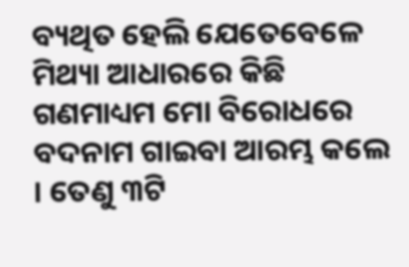ବ୍ୟଥିତ ହେଲି ଯେତେବେଳେ ମିଥ୍ୟା ଆଧାରରେ କିଛି ଗଣମାଧ୍ୟମ ମୋ ବିରୋଧରେ ବଦନାମ ଗାଇବା ଆରମ୍ଭ କଲେ । ତେଣୁ ୩ଟି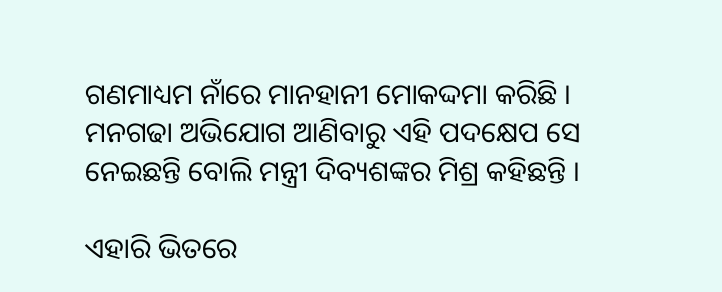ଗଣମାଧ୍ୟମ ନାଁରେ ମାନହାନୀ ମୋକଦ୍ଦମା କରିଛି । ମନଗଢା ଅଭିଯୋଗ ଆଣିବାରୁ ଏହି ପଦକ୍ଷେପ ସେ ନେଇଛନ୍ତି ବୋଲି ମନ୍ତ୍ରୀ ଦିବ୍ୟଶଙ୍କର ମିଶ୍ର କହିଛନ୍ତି ।

ଏହାରି ଭିତରେ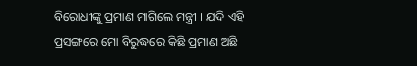ବିରୋଧୀଙ୍କୁ ପ୍ରମାଣ ମାଗିଲେ ମନ୍ତ୍ରୀ । ଯଦି ଏହି ପ୍ରସଙ୍ଗରେ ମୋ ବିରୁଦ୍ଧରେ କିଛି ପ୍ରମାଣ ଅଛି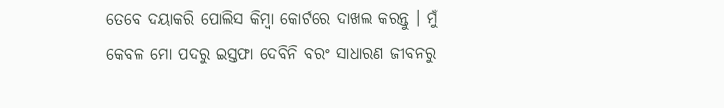ତେବେ ଦୟାକରି ପୋଲିସ କିମ୍ବା କୋର୍ଟରେ ଦାଖଲ କରନ୍ତୁ । ମୁଁ କେବଳ ମୋ ପଦରୁ ଇସ୍ତଫା ଦେବିନି ବରଂ ସାଧାରଣ ଜୀବନରୁ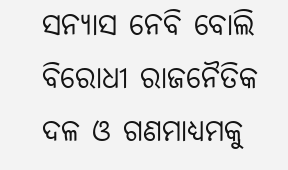ସନ୍ୟାସ ନେବି ବୋଲି ବିରୋଧୀ ରାଜନୈତିକ ଦଳ ଓ ଗଣମାଧ୍ୟମକୁ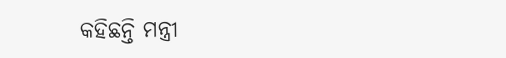କହିଛନ୍ତି ମନ୍ତ୍ରୀ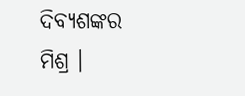ଦିବ୍ୟଶଙ୍କର ମିଶ୍ର ।